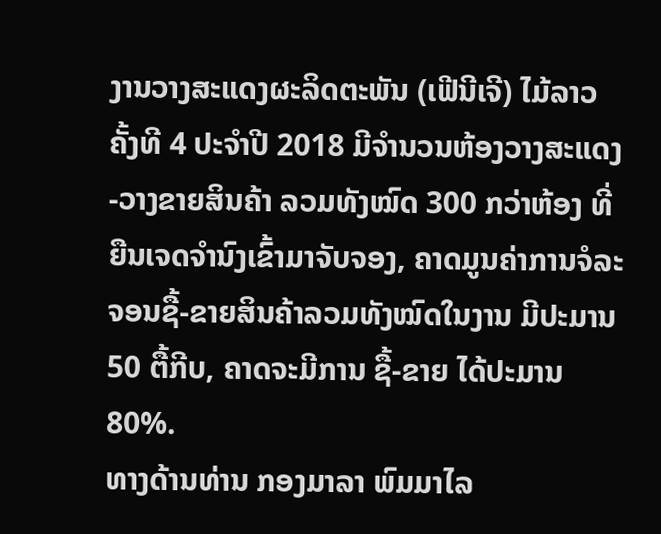ງານວາງສະແດງຜະລິດຕະພັນ (ເຟີນີເຈີ) ໄມ້ລາວ ຄັ້ງທີ 4 ປະຈຳປີ 2018 ມີຈຳນວນຫ້ອງວາງສະແດງ-ວາງຂາຍສິນຄ້າ ລວມທັງໝົດ 300 ກວ່າຫ້ອງ ທີ່ຍືນເຈດຈຳນົງເຂົ້າມາຈັບຈອງ, ຄາດມູນຄ່າການຈໍລະຈອນຊື້-ຂາຍສິນຄ້າລວມທັງໝົດໃນງານ ມີປະມານ 50 ຕື້ກີບ, ຄາດຈະມີການ ຊື້-ຂາຍ ໄດ້ປະມານ 80%.
ທາງດ້ານທ່ານ ກອງມາລາ ພົມມາໄລ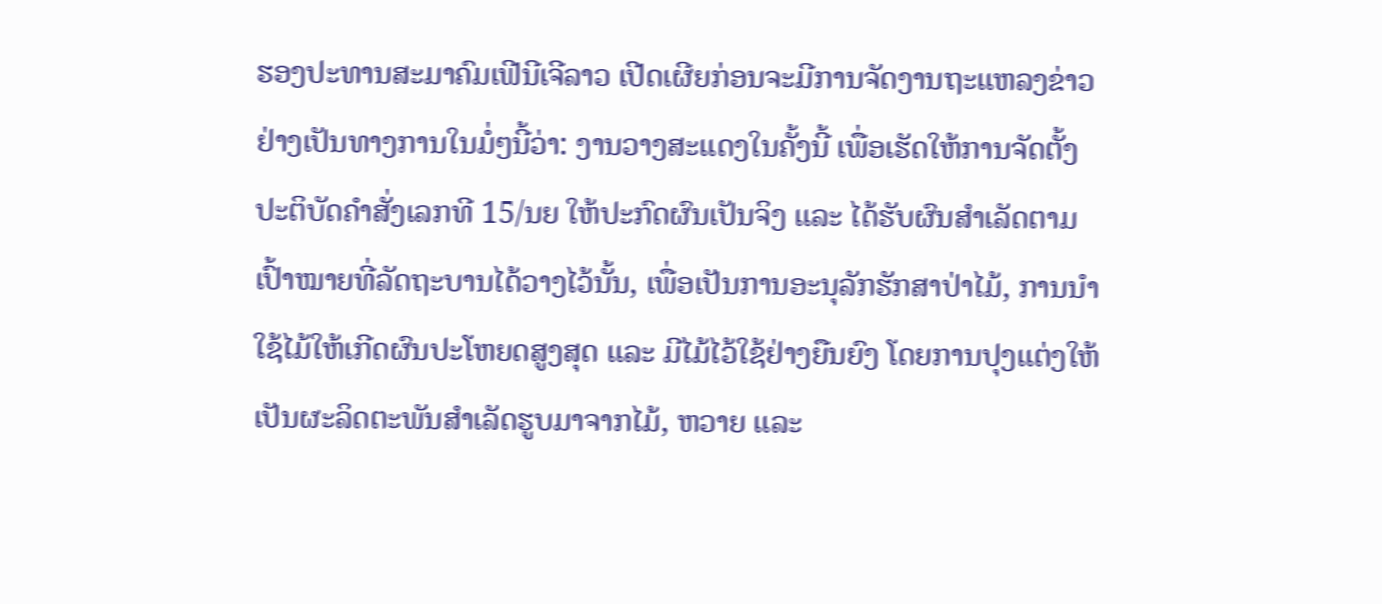ຮອງປະທານສະມາຄົມເຟີນີເຈີລາວ ເປີດເຜີຍກ່ອນຈະມີການຈັດງານຖະແຫລງຂ່າວຢ່າງເປັນທາງການໃນມໍ່ໆນີ້ວ່າ: ງານວາງສະແດງໃນຄັ້ງນີ້ ເພື່ອເຮັດໃຫ້ການຈັດຕັ້ງປະຕິບັດຄຳສັ່ງເລກທີ 15/ນຍ ໃຫ້ປະກົດຜົນເປັນຈິງ ແລະ ໄດ້ຮັບຜົນສຳເລັດຕາມເປົ້າໝາຍທີ່ລັດຖະບານໄດ້ວາງໄວ້ນັ້ນ, ເພື່ອເປັນການອະນຸລັກຮັກສາປ່າໄມ້, ການນຳໃຊ້ໄມ້ໃຫ້ເກີດຜົນປະໂຫຍດສູງສຸດ ແລະ ມີໄມ້ໄວ້ໃຊ້ຢ່າງຍືນຍົງ ໂດຍການປຸງແຕ່ງໃຫ້ເປັນຜະລິດຕະພັນສຳເລັດຮູບມາຈາກໄມ້, ຫວາຍ ແລະ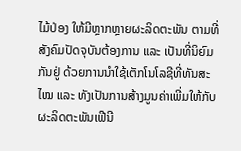ໄມ້ປ່ອງ ໃຫ້ມີຫຼາກຫຼາຍຜະລິດຕະພັນ ຕາມທີ່ສັງຄົມປັດຈຸບັນຕ້ອງການ ແລະ ເປັນທີ່ນິຍົມກັນຢູ່ ດ້ວຍການນຳໃຊ້ເຕັກໂນໂລຊີທີ່ທັນສະໄໝ ແລະ ທັງເປັນການສ້າງມູນຄ່າເພີ່ມໃຫ້ກັບຜະລິດຕະພັນເຟີນີ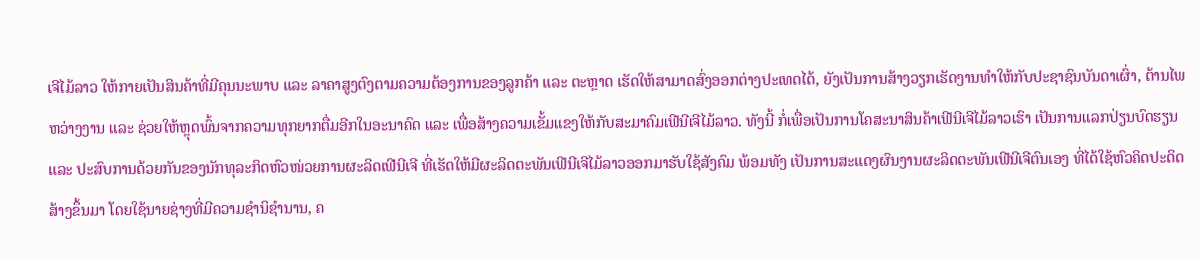ເຈີໄມ້ລາວ ໃຫ້ກາຍເປັນສິນຄ້າທີ່ມີຄຸນນະພາບ ແລະ ລາຄາສູງຕົງຕາມຄວາມຕ້ອງການຂອງລູກຄ້າ ແລະ ຕະຫຼາດ ເຮັດໃຫ້ສາມາດສົ່ງອອກຕ່າງປະເທດໄດ້, ຍັງເປັນການສ້າງວຽກເຮັດງານທຳໃຫ້ກັບປະຊາຊົນບັນດາເຜົ່າ, ຕ້ານໄພຫວ່າງງານ ແລະ ຊ່ວຍໃຫ້ຫຼຸດພົ້ນຈາກຄວາມທຸກຍາກຕື່ມອີກໃນອະນາຄົດ ແລະ ເພື່ອສ້າງຄວາມເຂັ້ມແຂງໃຫ້ກັບສະມາຄົມເຟີນີເຈີໄມ້ລາວ. ທັງນີ້ ກໍ່ເພື່ອເປັນການໂຄສະນາສິນຄ້າເຟີນີເຈີໄມ້ລາວເຮົາ ເປັນການແລກປ່ຽນບົດຮຽນ ແລະ ປະສົບການດ້ວຍກັນຂອງນັກທຸລະກິດຫົວໜ່ວຍການຜະລິດເຟີນີເຈີ ທີ່ເຮັດໃຫ້ມີຜະລິດຕະພັນເຟີນີເຈີໄມ້ລາວອອກມາຮັບໃຊ້ສັງຄົມ ພ້ອມທັງ ເປັນການສະແດງຜົນງານຜະລິດຕະພັນເຟີນີເຈີຕົນເອງ ທີ່ໄດ້ໃຊ້ຫົວຄິດປະດິດສ້າງຂຶ້ນມາ ໂດຍໃຊ້ນາຍຊ່າງທີ່ມີຄວາມຊຳນິຊຳນານ, ຄ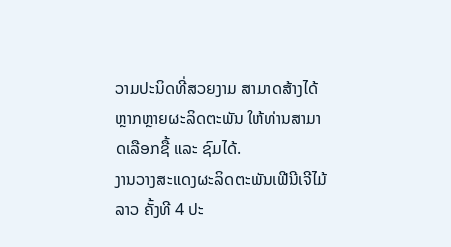ວາມປະນິດທີ່ສວຍງາມ ສາມາດສ້າງໄດ້ຫຼາກຫຼາຍຜະລິດຕະພັນ ໃຫ້ທ່ານສາມາດເລືອກຊື້ ແລະ ຊົມໄດ້.
ງານວາງສະແດງຜະລິດຕະພັນເຟີນີເຈີໄມ້ລາວ ຄັ້ງທີ 4 ປະ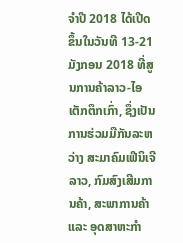ຈຳປີ 2018 ໄດ້ເປີດຂຶ້ນໃນວັນທີ 13-21 ມັງກອນ 2018 ທີ່ສູນການຄ້າລາວ-ໄອເຕັກຕຶກເກົ່າ, ຊຶ່ງເປັນການຮ່ວມມືກັນລະຫວ່າງ ສະມາຄົມເຟີນິເຈີລາວ, ກົມສົງເສີມການຄ້າ, ສະພາການຄ້າ ແລະ ອຸດສາຫະກຳ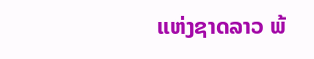ແຫ່ງຊາດລາວ ພ້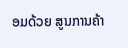ອມດ້ວຍ ສູນການຄ້າ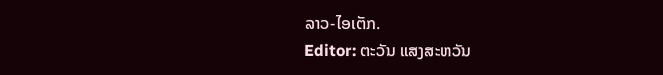ລາວ-ໄອເຕັກ.
Editor: ຕະວັນ ແສງສະຫວັນ